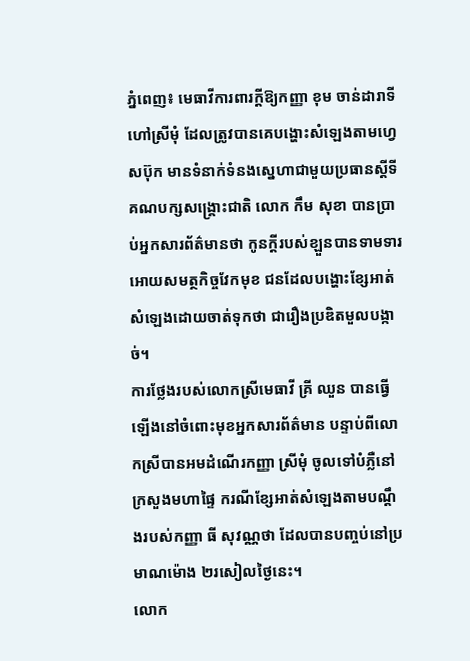ភ្នំពេញ៖ មេធាវីការពារក្ដីឱ្យកញ្ញា ខុម ចាន់ដារាទី ហៅស្រីមុំ ដែលត្រូវបានគេបង្ហោះសំឡេងតាមហ្វេសប៊ុក មានទំនាក់ទំនងស្នេហាជាមួយប្រធានស្តីទីគណបក្សសង្គ្រោះជាតិ លោក កឹម សុខា បានប្រាប់អ្នកសារព័ត៌មានថា កូនក្ដីរបស់ខ្ឡួនបានទាមទារអោយសមត្ថកិច្ចវែកមុខ ជនដែលបង្ហោះខ្សែអាត់សំឡេងដោយចាត់ទុកថា ជារឿងប្រឌិតមួលបង្កាច់។
ការថ្លែងរបស់លោកស្រីមេធាវី គ្រី ឈួន បានធ្វើឡើងនៅចំពោះមុខអ្នកសារព័ត៌មាន បន្ទាប់ពីលោកស្រីបានអមដំណើរកញ្ញា ស្រីមុំ ចូលទៅបំភ្លឺនៅក្រសួងមហាផ្ទៃ ករណីខ្សែអាត់សំឡេងតាមបណ្ដឹងរបស់កញ្ញា ធី សុវណ្ណថា ដែលបានបញ្ចប់នៅប្រមាណម៉ោង ២រសៀលថ្ងៃនេះ។
លោក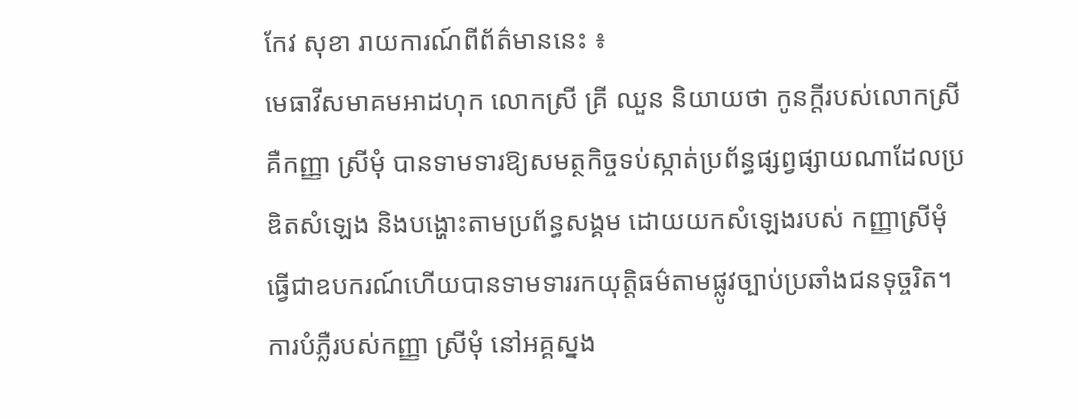កែវ សុខា រាយការណ៍ពីព័ត៌មាននេះ ៖
មេធាវីសមាគមអាដហុក លោកស្រី គ្រី ឈួន និយាយថា កូនក្ដីរបស់លោកស្រីគឺកញ្ញា ស្រីមុំ បានទាមទារឱ្យសមត្ថកិច្ចទប់ស្កាត់ប្រព័ន្ធផ្សព្វផ្សាយណាដែលប្រឌិតសំឡេង និងបង្ហោះតាមប្រព័ន្ធសង្គម ដោយយកសំឡេងរបស់ កញ្ញាស្រីមុំ ធ្វើជាឧបករណ៍ហើយបានទាមទាររកយុត្តិធម៌តាមផ្លូវច្បាប់ប្រឆាំងជនទុច្ចរិត។
ការបំភ្លឺរបស់កញ្ញា ស្រីមុំ នៅអគ្គស្នង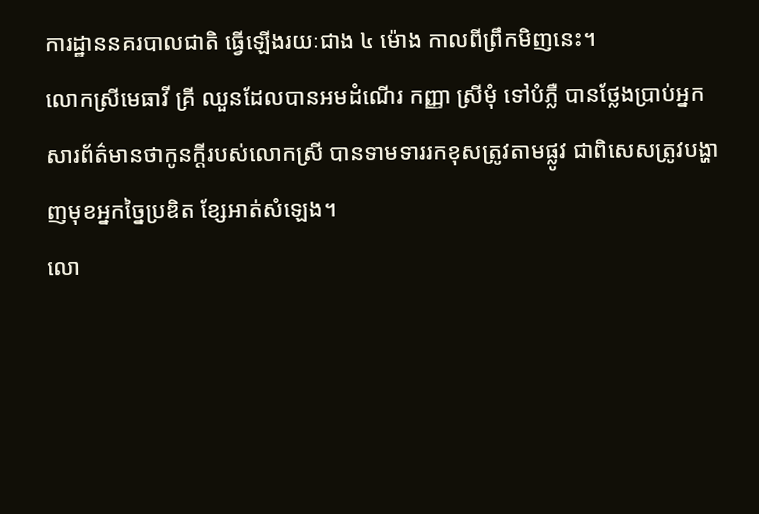ការដ្ឋាននគរបាលជាតិ ធ្វើឡើងរយៈជាង ៤ ម៉ោង កាលពីព្រឹកមិញនេះ។
លោកស្រីមេធាវី គ្រី ឈួនដែលបានអមដំណើរ កញ្ញា ស្រីមុំ ទៅបំភ្លឺ បានថ្លែងប្រាប់អ្នកសារព័ត៌មានថាកូនក្ដីរបស់លោកស្រី បានទាមទាររកខុសត្រូវតាមផ្លូវ ជាពិសេសត្រូវបង្ហាញមុខអ្នកច្នៃប្រឌិត ខ្សែអាត់សំឡេង។
លោ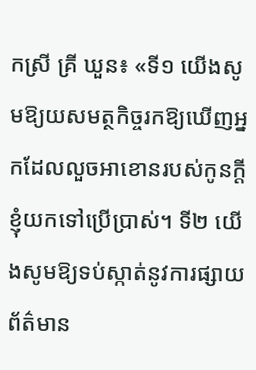កស្រី គ្រី ឃួន៖ «ទី១ យើងសូមឱ្យយសមត្ថកិច្ចរកឱ្យឃើញអ្នកដែលលួចអាខោនរបស់កូនក្តីខ្ញុំយកទៅប្រើប្រាស់។ ទី២ យើងសូមឱ្យទប់ស្កាត់នូវការផ្សាយព័ត៌មាន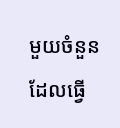មួយចំនួនដែលធ្វើ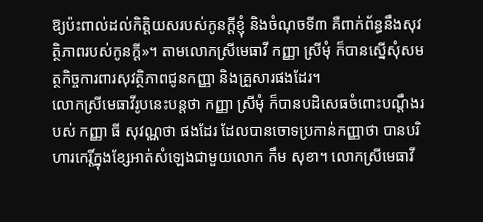ឱ្យប៉ះពាល់ដល់កិត្តិយសរបស់កូនក្តីខ្ញុំ និងចំណុចទី៣ គឺពាក់ព័ន្ធនឹងសុវត្ថិភាពរបស់កូនក្ដី»។ តាមលោកស្រីមេធាវី កញ្ញា ស្រីមុំ ក៏បានស្នើសុំសមត្ថកិច្ចការពារសុវត្ថិភាពជូនកញ្ញា និងគ្រួសារផងដែរ។
លោកស្រីមេធាវីរូបនេះបន្តថា កញ្ញា ស្រីមុំ ក៏បានបដិសេធចំពោះបណ្តឹងរបស់ កញ្ញា ធី សុវណ្ណថា ផងដែរ ដែលបានចោទប្រកាន់កញ្ញាថា បានបរិហារកេរ្តិ៍ក្នុងខ្សែអាត់សំឡេងជាមួយលោក កឹម សុខា។ លោកស្រីមេធាវី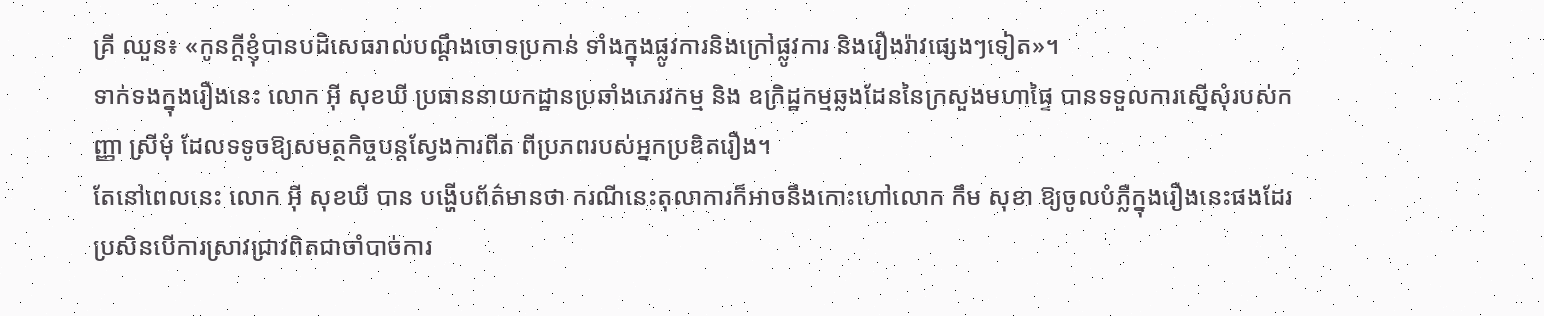គ្រី ឈួន៖ «កូនក្តីខ្ញុំបានបដិសេធរាល់បណ្តឹងចោទប្រកាន់ ទាំងក្នុងផ្លូវការនិងក្រៅផ្លូវការ និងរឿងរ៉ាវផ្សេងៗទៀត»។
ទាក់ទងក្នុងរឿងនេះ លោក អ៊ី សុខឃី ប្រធាននាយកដ្ឋានប្រឆាំងភេរវកម្ម និង ឧក្រិដ្ឋកម្មឆ្លងដែននៃក្រសួងមហាផ្ទៃ បានទទួលការស្នើសុំរបស់កញ្ញា ស្រីមុំ ដែលទទូចឱ្យសមត្ថកិច្ចបន្តស្វែងការពីត ពីប្រភពរបស់អ្នកប្រឌិតរឿង។
តែនៅពេលនេះ លោក អ៊ី សុខឃី បាន បង្ហើបព័ត៌មានថា ករណីនេះតុលាការក៏អាចនឹងកោះហៅលោក កឹម សុខា ឱ្យចូលបំភ្លឺក្នុងរឿងនេះផងដែរ ប្រសិនបើការស្រាវជ្រាវពិតជាចាំបាច់ការ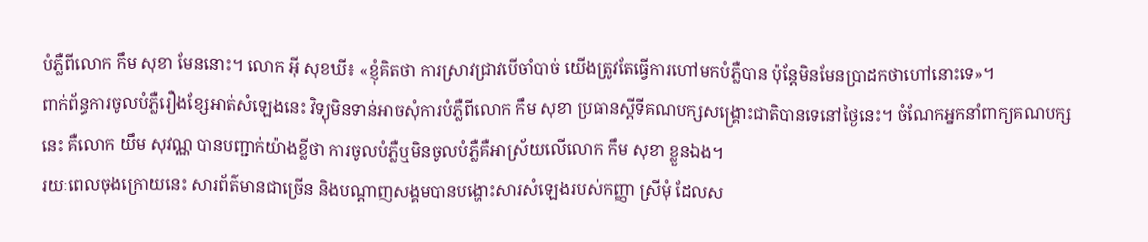បំភ្លឺពីលោក កឹម សុខា មែននោះ។ លោក អ៊ី សុខឃី៖ «ខ្ញុំគិតថា ការស្រាវជ្រាវបើចាំបាច់ យើងត្រូវតែធ្វើការហៅមកបំភ្លឺបាន ប៉ុន្តែមិនមែនប្រាដកថាហៅនោះទេ»។
ពាក់ព័ន្ធការចូលបំភ្លឺរឿងខ្សែអាត់សំឡេងនេះ វិទ្យុមិនទាន់អាចសុំការបំភ្លឺពីលោក កឹម សុខា ប្រធានស្តីទីគណបក្សសង្គ្រោះជាតិបានទេនៅថ្ងៃនេះ។ ចំណែកអ្នកនាំពាក្យគណបក្សនេះ គឺលោក យឹម សុវណ្ណ បានបញ្ជាក់យ៉ាងខ្លីថា ការចូលបំភ្លឺឬមិនចូលបំភ្លឺគឺអាស្រ័យលើលោក កឹម សុខា ខ្លួនឯង។
រយៈពេលចុងក្រោយនេះ សារព័ត៌មានជាច្រើន និងបណ្ដាញសង្គមបានបង្ហោះសារសំឡេងរបស់កញ្ញា ស្រីមុំ ដែលស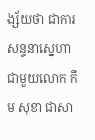ង្ស័យថា ជាការសន្ទនាស្នេហា ជាមួយលោក កឹម សុខា ជាសា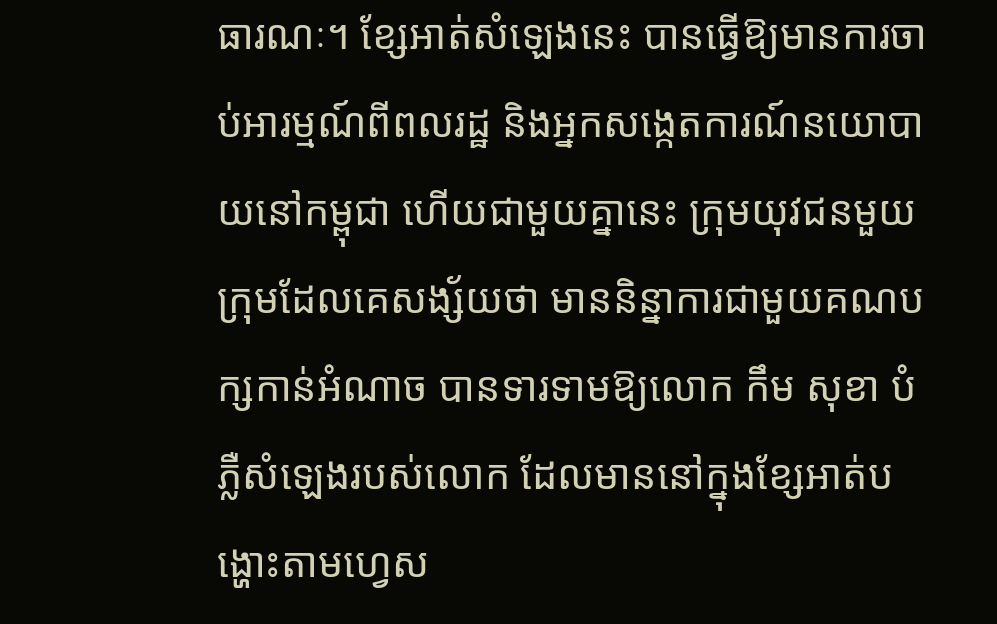ធារណៈ។ ខ្សែអាត់សំឡេងនេះ បានធ្វើឱ្យមានការចាប់អារម្មណ៍ពីពលរដ្ឋ និងអ្នកសង្កេតការណ៍នយោបាយនៅកម្ពុជា ហើយជាមួយគ្នានេះ ក្រុមយុវជនមួយក្រុមដែលគេសង្ស័យថា មាននិន្នាការជាមួយគណបក្សកាន់អំណាច បានទារទាមឱ្យលោក កឹម សុខា បំភ្លឺសំឡេងរបស់លោក ដែលមាននៅក្នុងខ្សែអាត់បង្ហោះតាមហ្វេស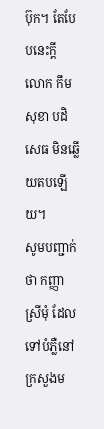ប៊ុក។ តែបែបនេះក្ដី លោក កឹម សុខា បដិសេធ មិនឆ្លើយតបឡើយ។
សូមបញ្ជាក់ថា កញ្ញា ស្រីមុំ ដែលទៅបំភ្លឺនៅក្រសួងម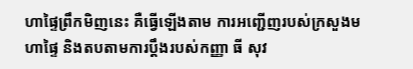ហាផ្ទៃព្រឹកមិញនេះ គឺធ្វើឡើងតាម ការអញ្ជើញរបស់ក្រសួងមហាផ្ទៃ និងតបតាមការប្ដឹងរបស់កញ្ញា ធី សុវ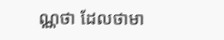ណ្ណថា ដែលថាមា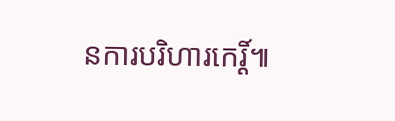នការបរិហារកេរ្ដិ៍៕